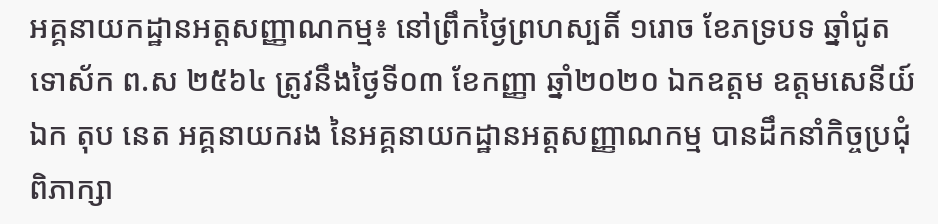អគ្គនាយកដ្ឋានអត្តសញ្ញាណកម្ម៖ នៅព្រឹកថ្ងៃព្រហស្បតិ៍ ១រោច ខែភទ្របទ ឆ្នាំជូត ទោស័ក ព.ស ២៥៦៤ ត្រូវនឹងថ្ងៃទី០៣ ខែកញ្ញា ឆ្នាំ២០២០ ឯកឧត្តម ឧត្តមសេនីយ៍ឯក តុប នេត អគ្គនាយករង នៃអគ្គនាយកដ្ឋានអត្តសញ្ញាណកម្ម បានដឹកនាំកិច្ចប្រជុំពិភាក្សា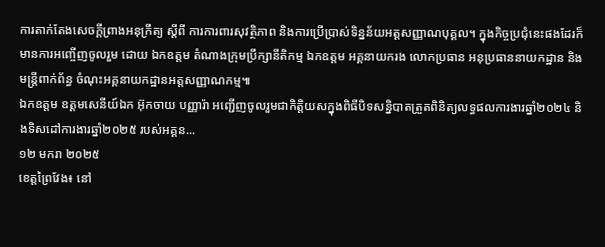ការតាក់តែងសេចក្តីព្រាងអនុក្រឹត្យ ស្ដីពី ការការពារសុវត្ថិភាព និងការប្រើប្រាស់ទិន្នន័យអត្តសញ្ញាណបុគ្គល។ ក្នុងកិច្ចប្រជុំនេះផងដែរក៏មានការអញ្ចើញចូលរួម ដោយ ឯកឧត្តម តំណាងក្រុមប្រឹក្សានីតិកម្ម ឯកឧត្តម អគ្គនាយករង លោកប្រធាន អនុប្រធាននាយកដ្ឋាន និងមន្ត្រីពាក់ព័ន្ធ ចំណុះអគ្គនាយកដ្ឋានអត្តសញ្ញាណកម្ម៕
ឯកឧត្តម ឧត្តមសេនីយ៍ឯក អ៊ុកចាយ បញ្ញារ៉ា អញ្ជើញចូលរួមជាកិត្តិយសក្នុងពិធីបិទសន្និបាតត្រួតពិនិត្យលទ្ធផលការងារឆ្នាំ២០២៤ និងទិសដៅការងារឆ្នាំ២០២៥ របស់អគ្គន...
១២ មករា ២០២៥
ខេត្តព្រៃវែង៖ នៅ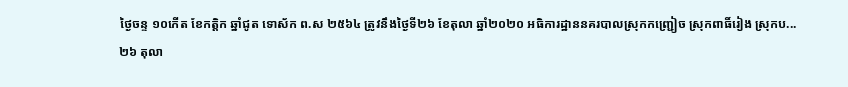ថ្ងៃចន្ទ ១០កើត ខែកត្ដិក ឆ្នាំជូត ទោស័ក ព.ស ២៥៦៤ ត្រូវនឹងថ្ងៃទី២៦ ខែតុលា ឆ្នាំ២០២០ អធិការដ្ឋាននគរបាលស្រុកកញ្ជ្រៀច ស្រុកពាធិ៍រៀង ស្រុកប...
២៦ តុលា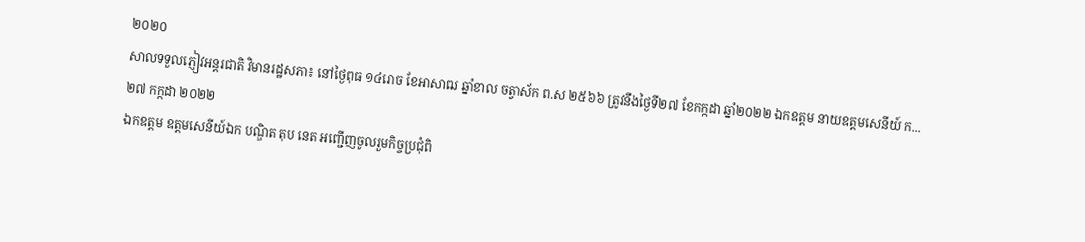២០២០
សាលទទួលភ្ញៀវអន្តរជាតិ វិមានរដ្ឋសភា៖ នៅថ្ងៃពុធ ១៤រោច ខែអាសាឍ ឆ្នាំខាល ចត្វាស័ក ព.ស ២៥៦៦ ត្រូវនឹងថ្ងៃទី២៧ ខែកក្កដា ឆ្នាំ២០២២ ឯកឧត្តម នាយឧត្តមសេនីយ៍ ក...
២៧ កក្កដា ២០២២
ឯកឧត្ដម ឧត្ដមសេនីយ៍ឯក បណ្ឌិត តុប នេត អញ្ជើញចូលរួមកិច្ចប្រជុំពិ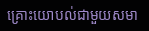គ្រោះយោបល់ជាមួយសមា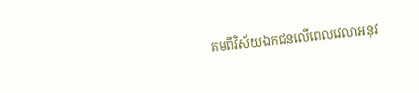គមពីវិស័យឯកជនលើពេលវេលាអនុវ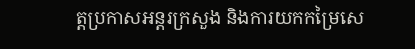ត្តប្រកាសអន្តរក្រសួង និងការយកកម្រៃសេ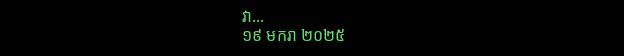វា...
១៩ មករា ២០២៥